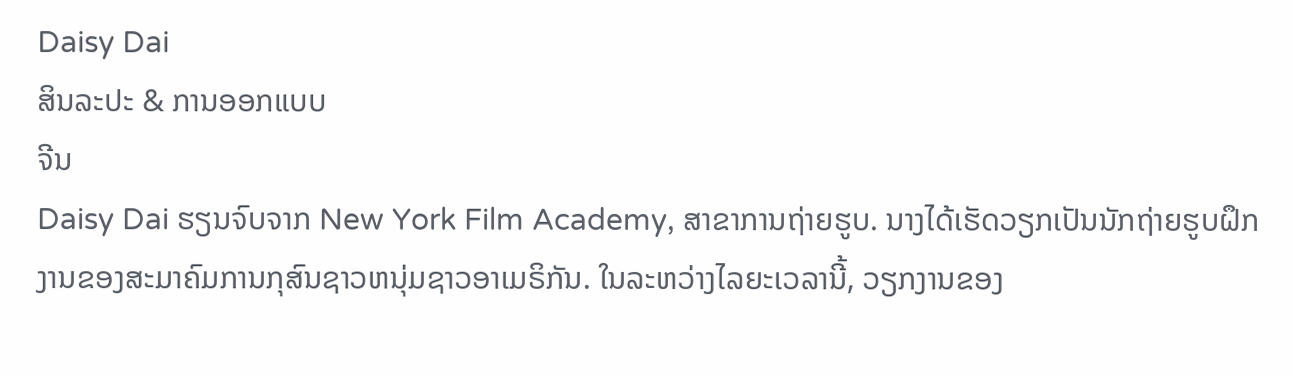Daisy Dai
ສິນລະປະ & ການອອກແບບ
ຈີນ
Daisy Dai ຮຽນຈົບຈາກ New York Film Academy, ສາຂາການຖ່າຍຮູບ. ນາງໄດ້ເຮັດວຽກເປັນນັກຖ່າຍຮູບຝຶກງານຂອງສະມາຄົມການກຸສົນຊາວຫນຸ່ມຊາວອາເມຣິກັນ. ໃນລະຫວ່າງໄລຍະເວລານີ້, ວຽກງານຂອງ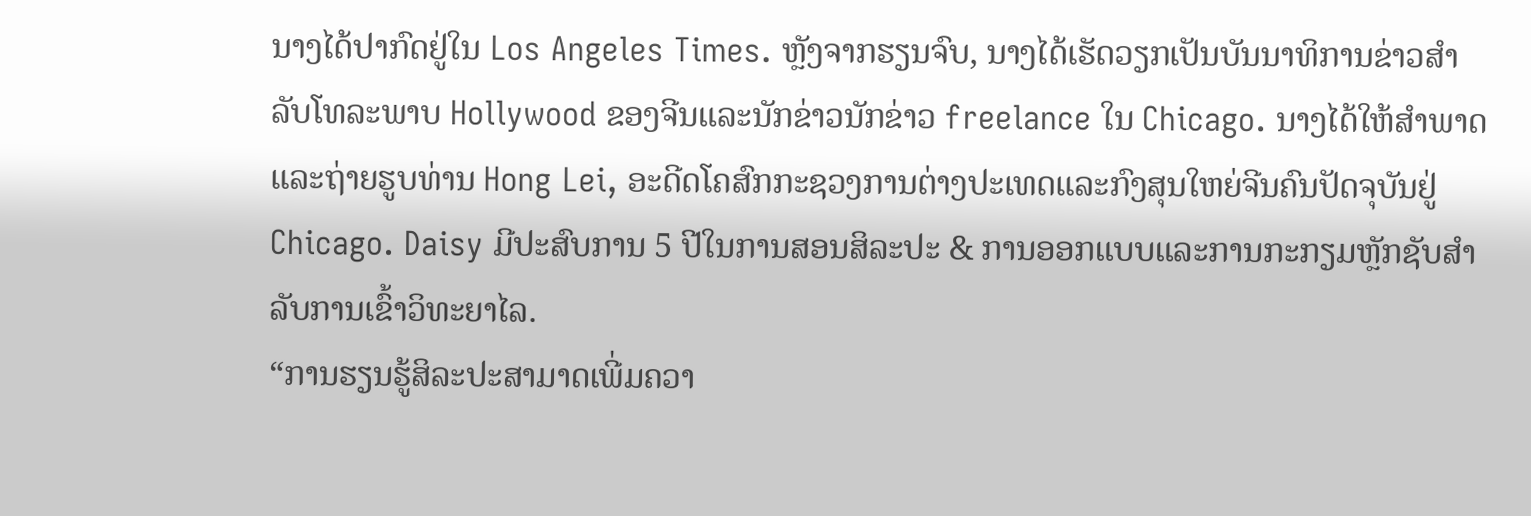ນາງໄດ້ປາກົດຢູ່ໃນ Los Angeles Times. ຫຼັງຈາກຮຽນຈົບ, ນາງໄດ້ເຮັດວຽກເປັນບັນນາທິການຂ່າວສໍາລັບໂທລະພາບ Hollywood ຂອງຈີນແລະນັກຂ່າວນັກຂ່າວ freelance ໃນ Chicago. ນາງໄດ້ໃຫ້ສຳພາດແລະຖ່າຍຮູບທ່ານ Hong Lei, ອະດີດໂຄສົກກະຊວງການຕ່າງປະເທດແລະກົງສຸນໃຫຍ່ຈີນຄົນປັດຈຸບັນຢູ່ Chicago. Daisy ມີປະສົບການ 5 ປີໃນການສອນສິລະປະ & ການອອກແບບແລະການກະກຽມຫຼັກຊັບສໍາລັບການເຂົ້າວິທະຍາໄລ.
“ການຮຽນຮູ້ສິລະປະສາມາດເພີ່ມຄວາ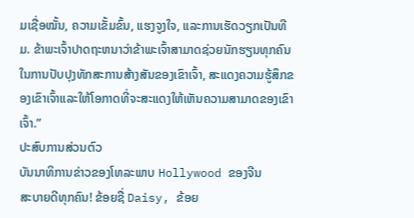ມເຊື່ອໝັ້ນ, ຄວາມເຂັ້ມຂົ້ນ, ແຮງຈູງໃຈ, ແລະການເຮັດວຽກເປັນທີມ. ຂ້າພະເຈົ້າປາດຖະຫນາວ່າຂ້າພະເຈົ້າສາມາດຊ່ວຍນັກຮຽນທຸກຄົນໃນການປັບປຸງທັກສະການສ້າງສັນຂອງເຂົາເຈົ້າ, ສະແດງຄວາມຮູ້ສຶກຂອງເຂົາເຈົ້າແລະໃຫ້ໂອກາດທີ່ຈະສະແດງໃຫ້ເຫັນຄວາມສາມາດຂອງເຂົາເຈົ້າ.”
ປະສົບການສ່ວນຕົວ
ບັນນາທິການຂ່າວຂອງໂທລະພາບ Hollywood ຂອງຈີນ
ສະບາຍດີທຸກຄົນ! ຂ້ອຍຊື່ Daisy, ຂ້ອຍ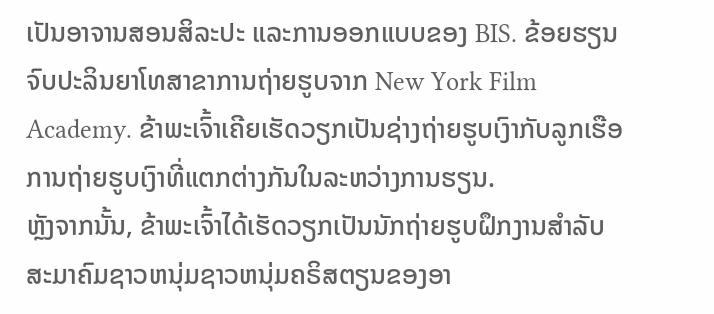ເປັນອາຈານສອນສິລະປະ ແລະການອອກແບບຂອງ BIS. ຂ້ອຍຮຽນຈົບປະລິນຍາໂທສາຂາການຖ່າຍຮູບຈາກ New York Film Academy. ຂ້າພະເຈົ້າເຄີຍເຮັດວຽກເປັນຊ່າງຖ່າຍຮູບເງົາກັບລູກເຮືອການຖ່າຍຮູບເງົາທີ່ແຕກຕ່າງກັນໃນລະຫວ່າງການຮຽນ.
ຫຼັງຈາກນັ້ນ, ຂ້າພະເຈົ້າໄດ້ເຮັດວຽກເປັນນັກຖ່າຍຮູບຝຶກງານສໍາລັບສະມາຄົມຊາວຫນຸ່ມຊາວຫນຸ່ມຄຣິສຕຽນຂອງອາ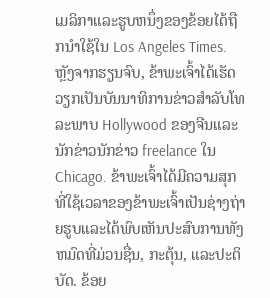ເມລິກາແລະຮູບຫນຶ່ງຂອງຂ້ອຍໄດ້ຖືກນໍາໃຊ້ໃນ Los Angeles Times.
ຫຼັງຈາກຮຽນຈົບ, ຂ້າພະເຈົ້າໄດ້ເຮັດວຽກເປັນບັນນາທິການຂ່າວສໍາລັບໂທລະພາບ Hollywood ຂອງຈີນແລະນັກຂ່າວນັກຂ່າວ freelance ໃນ Chicago. ຂ້າພະເຈົ້າໄດ້ມີຄວາມສຸກທີ່ໃຊ້ເວລາຂອງຂ້າພະເຈົ້າເປັນຊ່າງຖ່າຍຮູບແລະໄດ້ພົບເຫັນປະສົບການທັງຫມົດທີ່ມ່ວນຊື່ນ, ກະຕຸ້ນ, ແລະປະຕິບັດ. ຂ້ອຍ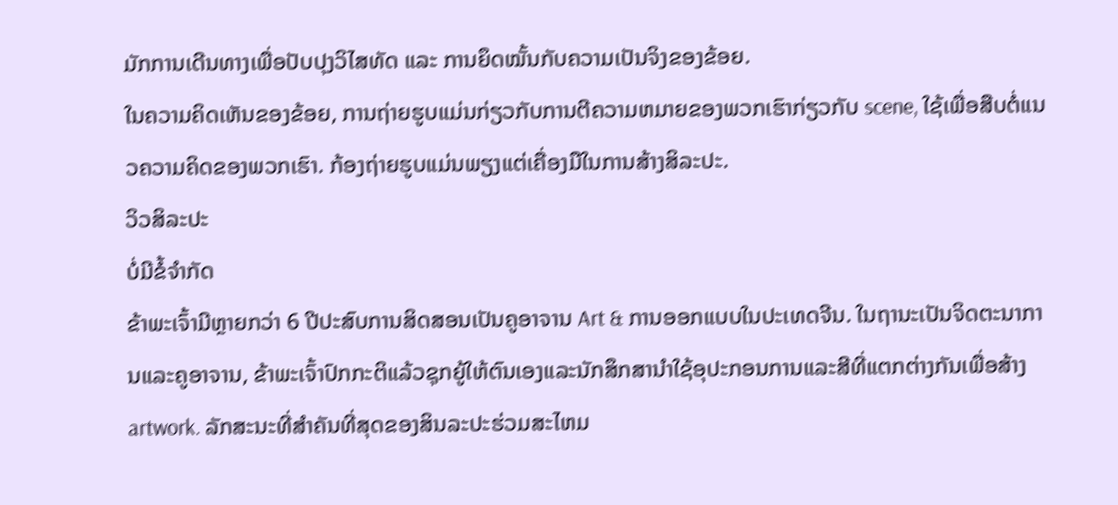ມັກການເດີນທາງເພື່ອປັບປຸງວິໄສທັດ ແລະ ການຍຶດໝັ້ນກັບຄວາມເປັນຈິງຂອງຂ້ອຍ.
ໃນຄວາມຄິດເຫັນຂອງຂ້ອຍ, ການຖ່າຍຮູບແມ່ນກ່ຽວກັບການຕີຄວາມຫມາຍຂອງພວກເຮົາກ່ຽວກັບ scene, ໃຊ້ເພື່ອສືບຕໍ່ແນວຄວາມຄິດຂອງພວກເຮົາ. ກ້ອງຖ່າຍຮູບແມ່ນພຽງແຕ່ເຄື່ອງມືໃນການສ້າງສິລະປະ.
ວິວສິລະປະ
ບໍ່ມີຂໍ້ຈໍາກັດ
ຂ້າພະເຈົ້າມີຫຼາຍກວ່າ 6 ປີປະສົບການສິດສອນເປັນຄູອາຈານ Art & ການອອກແບບໃນປະເທດຈີນ. ໃນຖານະເປັນຈິດຕະນາການແລະຄູອາຈານ, ຂ້າພະເຈົ້າປົກກະຕິແລ້ວຊຸກຍູ້ໃຫ້ຕົນເອງແລະນັກສຶກສານໍາໃຊ້ອຸປະກອນການແລະສີທີ່ແຕກຕ່າງກັນເພື່ອສ້າງ artwork. ລັກສະນະທີ່ສໍາຄັນທີ່ສຸດຂອງສິນລະປະຮ່ວມສະໄຫມ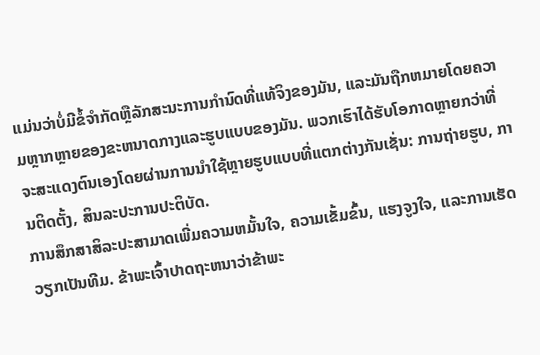ແມ່ນວ່າບໍ່ມີຂໍ້ຈໍາກັດຫຼືລັກສະນະການກໍານົດທີ່ແທ້ຈິງຂອງມັນ, ແລະມັນຖືກຫມາຍໂດຍຄວາມຫຼາກຫຼາຍຂອງຂະຫນາດກາງແລະຮູບແບບຂອງມັນ. ພວກເຮົາໄດ້ຮັບໂອກາດຫຼາຍກວ່າທີ່ຈະສະແດງຕົນເອງໂດຍຜ່ານການນໍາໃຊ້ຫຼາຍຮູບແບບທີ່ແຕກຕ່າງກັນເຊັ່ນ: ການຖ່າຍຮູບ, ການຕິດຕັ້ງ, ສິນລະປະການປະຕິບັດ.
ການສຶກສາສິລະປະສາມາດເພີ່ມຄວາມຫມັ້ນໃຈ, ຄວາມເຂັ້ມຂົ້ນ, ແຮງຈູງໃຈ, ແລະການເຮັດວຽກເປັນທີມ. ຂ້າພະເຈົ້າປາດຖະຫນາວ່າຂ້າພະ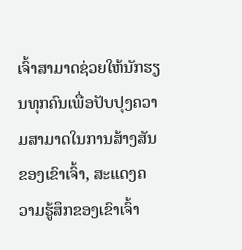ເຈົ້າສາມາດຊ່ວຍໃຫ້ນັກຮຽນທຸກຄົນເພື່ອປັບປຸງຄວາມສາມາດໃນການສ້າງສັນຂອງເຂົາເຈົ້າ, ສະແດງຄວາມຮູ້ສຶກຂອງເຂົາເຈົ້າ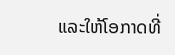ແລະໃຫ້ໂອກາດທີ່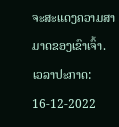ຈະສະແດງຄວາມສາມາດຂອງເຂົາເຈົ້າ.
ເວລາປະກາດ: 16-12-2022